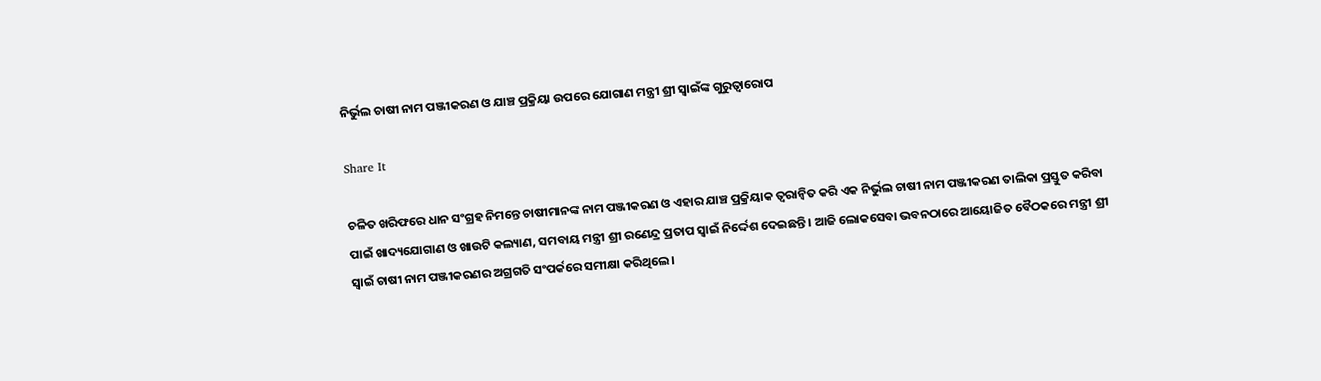ନିର୍ଭୁଲ ଚାଷୀ ନାମ ପଞ୍ଜୀକରଣ ଓ ଯାଞ୍ଚ ପ୍ରକ୍ରିୟା ଉପରେ ଯୋଗାଣ ମନ୍ତ୍ରୀ ଶ୍ରୀ ସ୍ୱାଇଁଙ୍କ ଗୁରୁତ୍ୱାରୋପ

Share It

ଚଳିତ ଖରିଫରେ ଧାନ ସଂଗ୍ରହ ନିମନ୍ତେ ଚାଷୀମାନଙ୍କ ନାମ ପଞ୍ଜୀକରଣ ଓ ଏହାର ଯାଞ୍ଚ ପ୍ରକ୍ରିୟାକ ତ୍ୱରାନ୍ୱିତ କରି ଏକ ନିର୍ଭୁଲ ଚାଷୀ ନାମ ପଞ୍ଜୀକରଣ ତାଲିକା ପ୍ରସ୍ତୁତ କରିବା ପାଇଁ ଖାଦ୍ୟଯୋଗାଣ ଓ ଖାଉଟି କଲ୍ୟାଣ, ସମବାୟ ମନ୍ତ୍ରୀ ଶ୍ରୀ ରଣେନ୍ଦ୍ର ପ୍ରତାପ ସ୍ୱାଇଁ ନିର୍ଦ୍ଦେଶ ଦେଇଛନ୍ତି । ଆଜି ଲୋକସେବା ଭବନଠାରେ ଆୟୋଜିତ ବୈଠକରେ ମନ୍ତ୍ରୀ ଶ୍ରୀ ସ୍ୱାଇଁ ଚାଷୀ ନାମ ପଞ୍ଜୀକରଣର ଅଗ୍ରଗତି ସଂପର୍କରେ ସମୀକ୍ଷା କରିଥିଲେ ।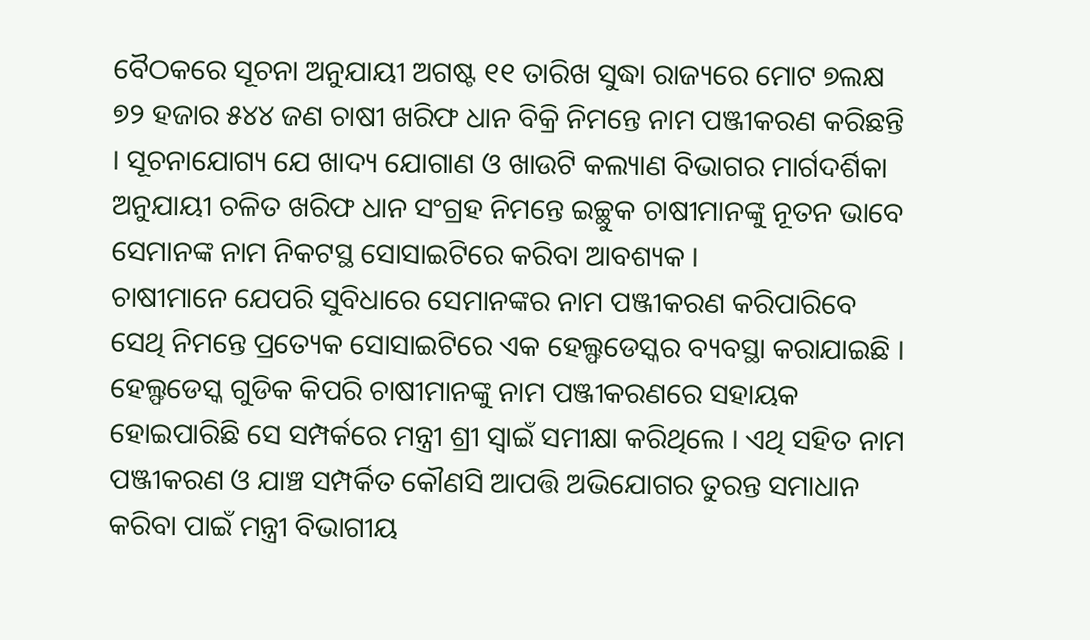ବୈଠକରେ ସୂଚନା ଅନୁଯାୟୀ ଅଗଷ୍ଟ ୧୧ ତାରିଖ ସୁଦ୍ଧା ରାଜ୍ୟରେ ମୋଟ ୭ଲକ୍ଷ ୭୨ ହଜାର ୫୪୪ ଜଣ ଚାଷୀ ଖରିଫ ଧାନ ବିକ୍ରି ନିମନ୍ତେ ନାମ ପଞ୍ଜୀକରଣ କରିଛନ୍ତି । ସୂଚନାଯୋଗ୍ୟ ଯେ ଖାଦ୍ୟ ଯୋଗାଣ ଓ ଖାଉଟି କଲ୍ୟାଣ ବିଭାଗର ମାର୍ଗଦର୍ଶିକା ଅନୁଯାୟୀ ଚଳିତ ଖରିଫ ଧାନ ସଂଗ୍ରହ ନିମନ୍ତେ ଇଚ୍ଛୁକ ଚାଷୀମାନଙ୍କୁ ନୂତନ ଭାବେ ସେମାନଙ୍କ ନାମ ନିକଟସ୍ଥ ସୋସାଇଟିରେ କରିବା ଆବଶ୍ୟକ ।
ଚାଷୀମାନେ ଯେପରି ସୁବିଧାରେ ସେମାନଙ୍କର ନାମ ପଞ୍ଜୀକରଣ କରିପାରିବେ ସେଥି ନିମନ୍ତେ ପ୍ରତ୍ୟେକ ସୋସାଇଟିରେ ଏକ ହେଲ୍ଫଡେସ୍କର ବ୍ୟବସ୍ଥା କରାଯାଇଛି । ହେଲ୍ଫଡେସ୍କ ଗୁଡିକ କିପରି ଚାଷୀମାନଙ୍କୁ ନାମ ପଞ୍ଜୀକରଣରେ ସହାୟକ ହୋଇପାରିଛି ସେ ସମ୍ପର୍କରେ ମନ୍ତ୍ରୀ ଶ୍ରୀ ସ୍ୱାଇଁ ସମୀକ୍ଷା କରିଥିଲେ । ଏଥି ସହିତ ନାମ ପଞ୍ଜୀକରଣ ଓ ଯାଞ୍ଚ ସମ୍ପର୍କିତ କୌଣସି ଆପତ୍ତି ଅଭିଯୋଗର ତୁରନ୍ତ ସମାଧାନ କରିବା ପାଇଁ ମନ୍ତ୍ରୀ ବିଭାଗୀୟ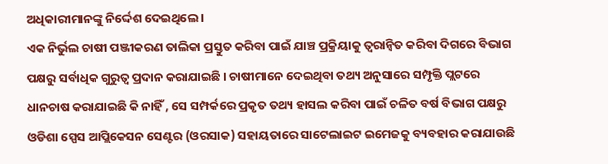ଅଧିକାରୀମାନଙ୍କୁ ନିର୍ଦ୍ଦେଶ ଦେଇଥିଲେ ।
ଏକ ନିର୍ଭୁଲ ଚାଷୀ ପଞ୍ଜୀକରଣ ତାଲିକା ପ୍ରସ୍ତୁତ କରିବା ପାଇଁ ଯାଞ୍ଚ ପ୍ରକ୍ରିୟାକୁ ତ୍ୱରାନ୍ୱିତ କରିବା ଦିଗରେ ବିଭାଗ ପକ୍ଷରୁ ସର୍ବାଧିକ ଗୁରୁତ୍ୱ ପ୍ରଦାନ କରାଯାଇଛି । ଚାଷୀମାନେ ଦେଇଥିବା ତଥ୍ୟ ଅନୁସାରେ ସମ୍ପୃକ୍ତି ପ୍ଲଟରେ ଧାନଚାଷ କରାଯାଇଛି କି ନାହିଁ , ସେ ସମ୍ପର୍କରେ ପ୍ରକୃତ ତଥ୍ୟ ହାସଲ କରିବା ପାଇଁ ଚଳିତ ବର୍ଷ ବିଭାଗ ପକ୍ଷରୁ ଓଡିଶା ସ୍ପେସ ଆପ୍ଲିକେସନ ସେଣ୍ଟର (ଓରସାକ) ସହାୟତାରେ ସାଟେଲାଇଟ ଇମେଜକୁ ବ୍ୟବହାର କରାଯାଉଛି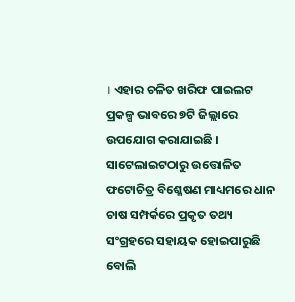। ଏହାର ଚଳିତ ଖରିଫ ପାଇଲଟ ପ୍ରକଳ୍ପ ଭାବରେ ୭ଟି ଜିଲ୍ଲାରେ ଉପଯୋଗ କରାଯାଇଛି । ସାଟେଲାଇଟଠାରୁ ଉତ୍ତୋଳିତ ଫଟୋଚିତ୍ର ବିଶ୍ଳେଷଣ ମାଧ୍ୟମରେ ଧାନ ଚାଷ ସମ୍ପର୍କରେ ପ୍ରକୃତ ତଥ୍ୟ ସଂଗ୍ରହରେ ସହାୟକ ହୋଇପାରୁଛି ବୋଲି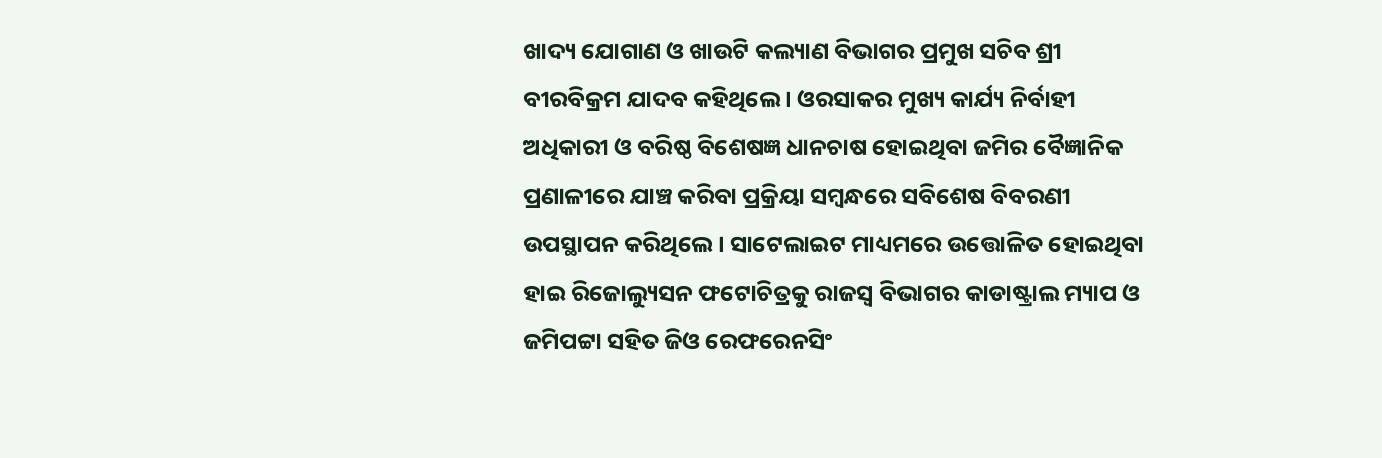ଖାଦ୍ୟ ଯୋଗାଣ ଓ ଖାଉଟି କଲ୍ୟାଣ ବିଭାଗର ପ୍ରମୁଖ ସଚିବ ଶ୍ରୀ ବୀରବିକ୍ରମ ଯାଦବ କହିଥିଲେ । ଓରସାକର ମୁଖ୍ୟ କାର୍ଯ୍ୟ ନିର୍ବାହୀ ଅଧିକାରୀ ଓ ବରିଷ୍ଠ ବିଶେଷଜ୍ଞ ଧାନଚାଷ ହୋଇଥିବା ଜମିର ବୈଜ୍ଞାନିକ ପ୍ରଣାଳୀରେ ଯାଞ୍ଚ କରିବା ପ୍ରକ୍ରିୟା ସମ୍ବନ୍ଧରେ ସବିଶେଷ ବିବରଣୀ ଉପସ୍ଥାପନ କରିଥିଲେ । ସାଟେଲାଇଟ ମାଧ୍ୟମରେ ଉତ୍ତୋଳିତ ହୋଇଥିବା ହାଇ ରିଜୋଲ୍ୟୁସନ ଫଟୋଚିତ୍ରକୁ ରାଜସ୍ୱ ବିଭାଗର କାଡାଷ୍ଟ୍ରାଲ ମ୍ୟାପ ଓ ଜମିପଟ୍ଟା ସହିତ ଜିଓ ରେଫରେନସିଂ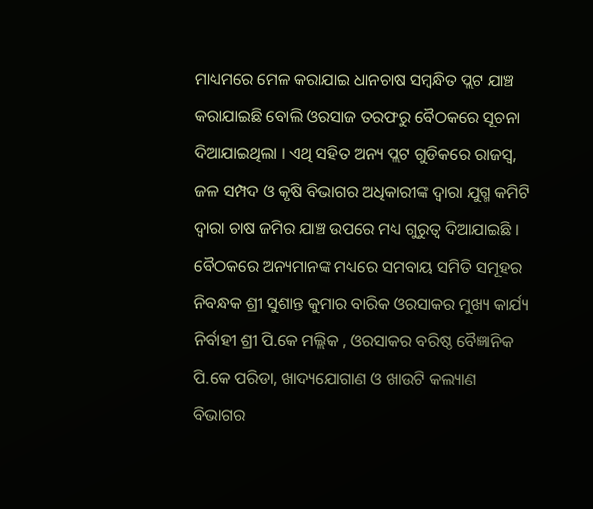ମାଧ୍ୟମରେ ମେଳ କରାଯାଇ ଧାନଚାଷ ସମ୍ବନ୍ଧିତ ପ୍ଲଟ ଯାଞ୍ଚ କରାଯାଇଛି ବୋଲି ଓରସାଜ ତରଫରୁ ବୈଠକରେ ସୂଚନା ଦିଆଯାଇଥିଲା । ଏଥି ସହିତ ଅନ୍ୟ ପ୍ଲଟ ଗୁଡିକରେ ରାଜସ୍ୱ, ଜଳ ସମ୍ପଦ ଓ କୃଷି ବିଭାଗର ଅଧିକାରୀଙ୍କ ଦ୍ୱାରା ଯୁଗ୍ମ କମିଟି ଦ୍ୱାରା ଚାଷ ଜମିର ଯାଞ୍ଚ ଉପରେ ମଧ୍ୟ ଗୁରୁତ୍ୱ ଦିଆଯାଇଛି ।
ବୈଠକରେ ଅନ୍ୟମାନଙ୍କ ମଧ୍ୟରେ ସମବାୟ ସମିତି ସମୂହର ନିବନ୍ଧକ ଶ୍ରୀ ସୁଶାନ୍ତ କୁମାର ବାରିକ ଓରସାକର ମୁଖ୍ୟ କାର୍ଯ୍ୟ ନିର୍ବାହୀ ଶ୍ରୀ ପି.କେ ମଲ୍ଲିକ , ଓରସାକର ବରିଷ୍ଠ ବୈଜ୍ଞାନିକ ପି.କେ ପରିଡା, ଖାଦ୍ୟଯୋଗାଣ ଓ ଖାଉଟି କଲ୍ୟାଣ ବିଭାଗର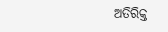ଅତିରିକ୍ତ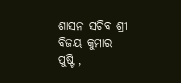ଶାସନ ସଚିବ ଶ୍ରୀ ବିଜୟ କୁମାର ପୁଷ୍ଟି ,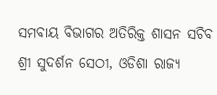ସମବାୟ ବିଭାଗର ଅତିରିକ୍ତ ଶାସନ ସଚିବ ଶ୍ରୀ ସୁଦର୍ଶନ ସେଠୀ, ଓଡିଶା ରାଜ୍ୟ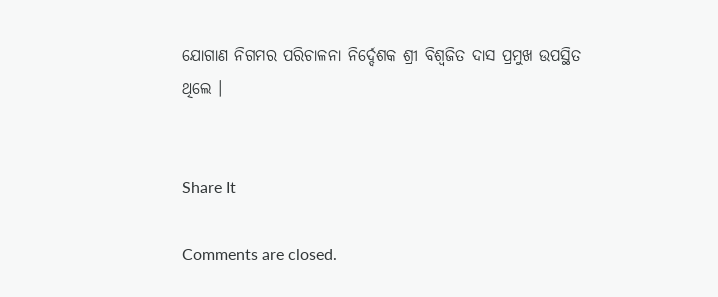ଯୋଗାଣ ନିଗମର ପରିଚାଳନା ନିର୍ଦ୍ଦେଶକ ଶ୍ରୀ ବିଶ୍ୱଜିତ ଦାସ ପ୍ରମୁଖ ଉପସ୍ଥିତ ଥିଲେ ।


Share It

Comments are closed.